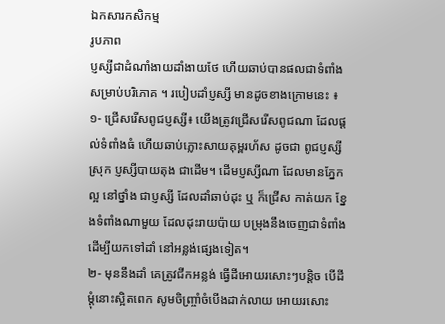ឯកសារកសិកម្ម
រូបភាព
ប្ញស្សីជាដំណាំងាយដាំងាយថែ ហើយឆាប់បានផលជាទំពាំង សម្រាប់បរិភោគ ។ របៀបដាំប្ញស្សី មានដូចខាងក្រោមនេះ ៖
១- ជ្រើសរើសពូជប្ញស្សី៖ យើងត្រូវជ្រើសរើសពូជណា ដែលផ្តល់ទំពាំងធំ ហើយឆាប់ភ្លោះសាយគុម្ពរហ័ស ដូចជា ពូជប្ញស្សីស្រុក ប្ញស្សីបាយតុង ជាដើម។ ដើមប្ញស្សីណា ដែលមានភ្នែកល្អ នៅថ្នាំង ជាប្ញស្សី ដែលដាំឆាប់ដុះ ឬ ក៏ជ្រើស កាត់យក ខ្នែងទំពាំងណាមួយ ដែលដុះរាយប៉ាយ បម្រុងនឹងចេញជាទំពាំង ដើម្បីយកទៅដាំ នៅអន្លង់ផ្សេងទៀត។
២- មុននឹងដាំ គេត្រូវជីកអន្លង់ ធ្វើដីអោយរសោះៗបន្តិច បើដីម្តុំនោះស្អិតពេក សូមចិញ្ច្រាំចំបើងដាក់លាយ អោយរសោះ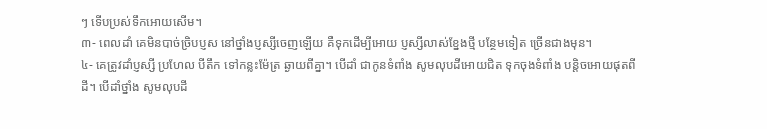ៗ ទើបប្រស់ទឹកអោយសើម។
៣- ពេលដាំ គេមិនបាច់ច្រិបប្ញស នៅថ្នាំងប្ញស្សីចេញឡើយ គឺទុកដើម្បីអោយ ប្ញស្សីលាស់ខ្នែងថ្មី បន្ថែមទៀត ច្រើនជាងមុន។
៤- គេត្រូវដាំប្ញស្សី ប្រហែល បីតឹក ទៅកន្លះម៉ែត្រ ឆ្ងាយពីគ្នា។ បើដាំ ជាកូនទំពាំង សូមលុបដីអោយជិត ទុកចុងទំពាំង បនិ្តចអោយផុតពីដី។ បើដាំថ្នាំង សូមលុបដី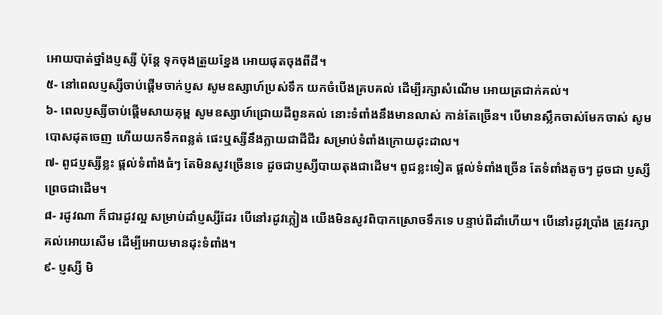អោយបាត់ថ្នាំងប្ញស្សី ប៉ុន្តែ ទុកចុងត្រួយខ្នែង អោយផុតចុងពីដី។
៥- នៅពេលប្ញស្សីចាប់ផ្តើមចាក់ប្ញស សូមឧស្សាហ៍ប្រស់ទឹក យកចំបើងគ្របគល់ ដើម្បីរក្សាសំណើម អោយត្រជាក់គល់។
៦- ពេលប្ញស្សីចាប់ផ្តើមសាយគុម្ព សូមឧស្សាហ៍ជ្រោយដីពូនគល់ នោះទំពាំងនឹងមានលាស់ កាន់តែច្រើន។ បើមានស្លឹកចាស់មែកចាស់ សូមបោសដុតចេញ ហើយយកទឹកពន្លត់ ផេះឬស្សីនឹងក្លាយជាដីជីរ សម្រាប់ទំពាំងក្រោយដុះដាល។
៧- ពូជប្ញស្សីខ្លះ ផ្តល់ទំពាំងធំៗ តែមិនសូវច្រើនទេ ដូចជាប្ញស្សីបាយតុងជាដើម។ ពូជខ្លះទៀត ផ្តល់ទំពាំងច្រើន តែទំពាំងតូចៗ ដូចជា ប្ញស្សីព្រេចជាដើម។
៨- រដូវណា ក៏ជារដូវល្អ សម្រាប់ដាំប្ញស្សីដែរ បើនៅរដូវភ្លៀង យើងមិនសូវពិបាកស្រោចទឹកទេ បន្ទាប់ពីដាំហើយ។ បើនៅរដូវប្រាំង ត្រូវរក្សាគល់អោយសើម ដើម្បីអោយមានដុះទំពាំង។
៩- ប្ញស្សី មិ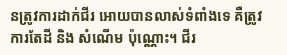នត្រូវការដាក់ជីរ អោយបានលាស់ទំពាំងទេ គឺត្រូវការតែដី និង សំណើម ប៉ុណ្ណោះ។ ជីរ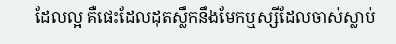ដែលល្អ គឺផេះដែលដុតស្លឹកនឹងមែកឬស្សីដែលចាស់ស្លាប់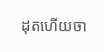ដុតហើយចា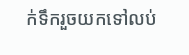ក់ទឹករួចយកទៅលប់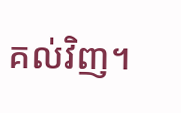គល់វិញ។